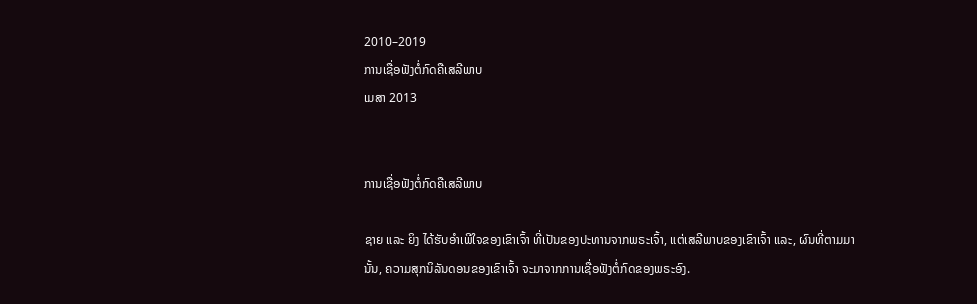2010–2019
ການເຊື່ອຟັງຕໍ່ກົດຄືເສລີພາບ
ເມສາ 2013


ການເຊື່ອຟັງຕໍ່ກົດຄືເສລີພາບ

ຊາຍ ແລະ ຍິງ ໄດ້ຮັບອຳເພີໃຈຂອງເຂົາເຈົ້າ ທີ່ເປັນຂອງປະທານຈາກພຣະເຈົ້າ, ແຕ່ເສລີພາບຂອງເຂົາເຈົ້າ ແລະ, ຜົນທີ່ຕາມມານັ້ນ, ຄວາມສຸກນິລັນດອນຂອງເຂົາເຈົ້າ ຈະມາຈາກການເຊື່ອຟັງຕໍ່ກົດຂອງພຣະອົງ.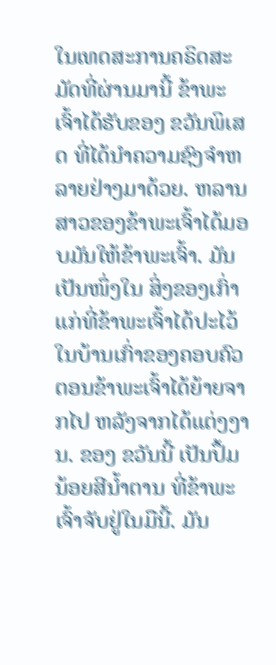ໃນເທດສະການຄຣິດສະມັດທີ່ຜ່ານມານີ້ ຂ້າພະເຈົ້າໄດ້ຮັບຂອງ ຂວັນພິເສດ ທີ່ໄດ້ນຳຄວາມຊົງຈຳຫລາຍຢ່າງມາດ້ວຍ. ຫລານສາວຂອງຂ້າພະເຈົ້າໄດ້ມອບມັນໃຫ້ຂ້າພະເຈົ້າ. ມັນເປັນໜຶ່ງໃນ ສິ່ງຂອງເກົ່າແກ່ທີ່ຂ້າພະເຈົ້າໄດ້ປະໄວ້ໃນບ້ານເກົ່າຂອງຄອບຄົວ ຕອນຂ້າພະເຈົ້າໄດ້ຍ້າຍຈາກໄປ ຫລັງຈາກໄດ້ແຕ່ງງານ. ຂອງ ຂວັນນີ້ ເປັນປຶ້ມນ້ອຍສີນ້ຳຕານ ທີ່ຂ້າພະເຈົ້າຈັບຢູ່ໃນມືນີ້. ມັນ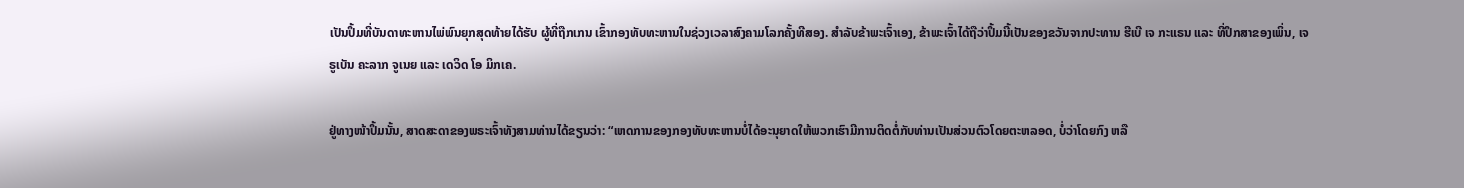ເປັນປຶ້ມທີ່ບັນດາທະຫານໄພ່ພົນຍຸກສຸດທ້າຍໄດ້ຮັບ ຜູ້ທີ່ຖືກເກນ ເຂົ້າກອງທັບທະຫານໃນຊ່ວງເວລາສົງຄາມໂລກຄັ້ງທີສອງ. ສຳລັບຂ້າພະເຈົ້າເອງ, ຂ້າພະເຈົ້າໄດ້ຖືວ່າປຶ້ມນີ້ເປັນຂອງຂວັນຈາກປະທານ ຮີເບີ ເຈ ກະແຣນ ແລະ ທີ່ປຶກສາຂອງເພິ່ນ, ເຈ ຣູເບັນ ຄະລາກ ຈູເນຍ ແລະ ເດວິດ ໂອ ມິກເຄ.

ຢູ່ທາງໜ້າປຶ້ມນັ້ນ, ສາດສະດາຂອງພຣະເຈົ້າທັງສາມທ່ານໄດ້ຂຽນວ່າ: “ເຫດການຂອງກອງທັບທະຫານບໍ່ໄດ້ອະນຸຍາດໃຫ້ພວກເຮົາມີການຕິດຕໍ່ກັບທ່ານເປັນສ່ວນຕົວໂດຍຕະຫລອດ, ບໍ່ວ່າໂດຍກົງ ຫລື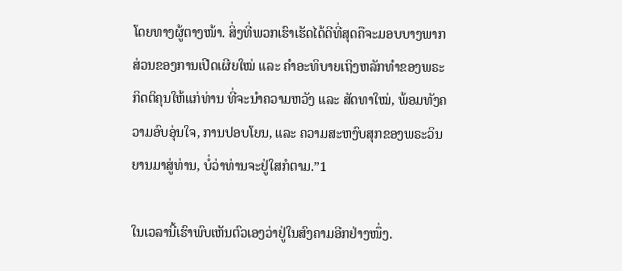ໂດຍທາງຜູ້ຕາງໜ້າ. ສິ່ງທີ່ພວກເຮົາເຮັດໄດ້ດີທີ່ສຸດຄືຈະມອບບາງພາກສ່ວນຂອງການເປີດເຜີຍໃໝ່ ແລະ ຄຳອະທິບາຍເຖິງຫລັກທຳຂອງພຣະກິດຕິຄຸນໃຫ້ແກ່ທ່ານ ທີ່ຈະນຳຄວາມຫວັງ ແລະ ສັດທາໃໝ່, ພ້ອມທັງຄວາມອົບອຸ່ນໃຈ, ການປອບໂຍນ, ແລະ ຄວາມສະຫງົບສຸກຂອງພຣະວິນຍານມາສູ່ທ່ານ, ບໍ່ວ່າທ່ານຈະຢູ່ໃສກໍຕາມ.”1

ໃນເວລານີ້ເຮົາພົບເຫັນຕົວເອງວ່າຢູ່ໃນສົງຄາມອີກຢ່າງໜຶ່ງ.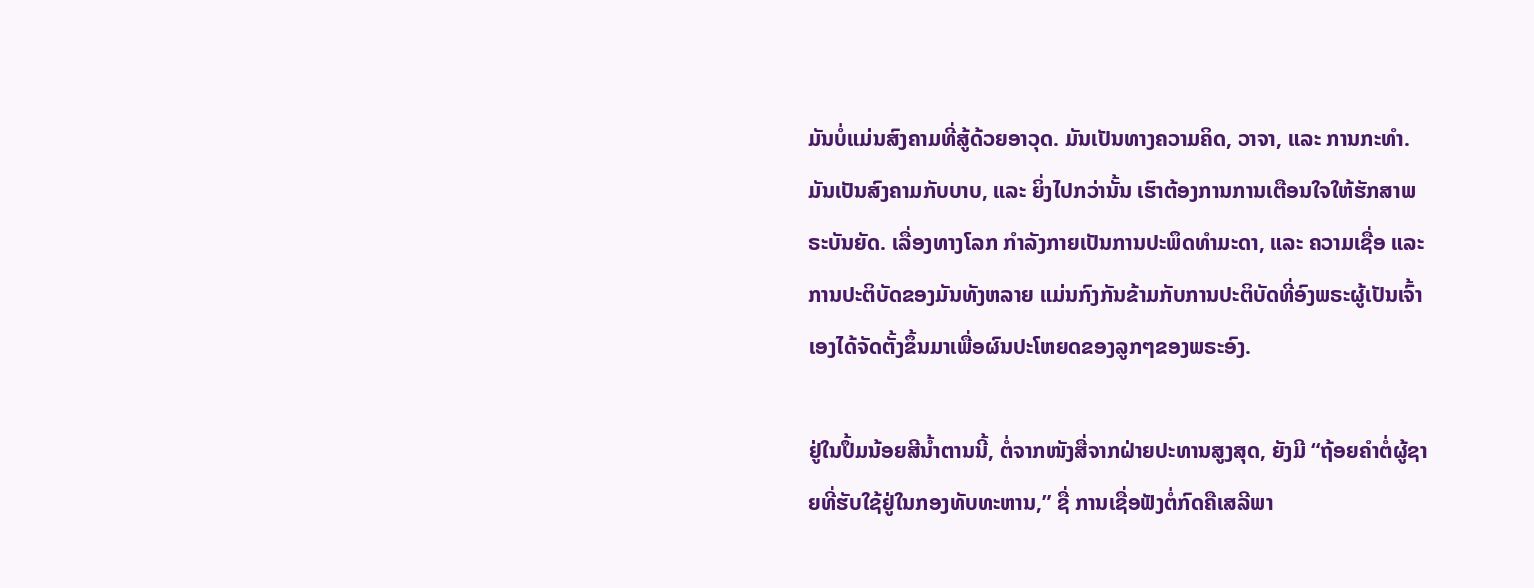ມັນບໍ່ແມ່ນສົງຄາມທີ່ສູ້ດ້ວຍອາວຸດ. ມັນເປັນທາງຄວາມຄິດ, ວາຈາ, ແລະ ການກະທຳ. ມັນເປັນສົງຄາມກັບບາບ, ແລະ ຍິ່ງໄປກວ່ານັ້ນ ເຮົາຕ້ອງການການເຕືອນໃຈໃຫ້ຮັກສາພຣະບັນຍັດ. ເລື່ອງທາງໂລກ ກຳລັງກາຍເປັນການປະພຶດທຳມະດາ, ແລະ ຄວາມເຊື່ອ ແລະ ການປະຕິບັດຂອງມັນທັງຫລາຍ ແມ່ນກົງກັນຂ້າມກັບການປະຕິບັດທີ່ອົງພຣະຜູ້ເປັນເຈົ້າເອງໄດ້ຈັດຕັ້ງຂຶ້ນມາເພື່ອຜົນປະໂຫຍດຂອງລູກໆຂອງພຣະອົງ.

ຢູ່ໃນປຶ້ມນ້ອຍສີນ້ຳຕານນີ້, ຕໍ່ຈາກໜັງສື່ຈາກຝ່າຍປະທານສູງສຸດ, ຍັງມີ “ຖ້ອຍຄຳຕໍ່ຜູ້ຊາຍທີ່ຮັບໃຊ້ຢູ່ໃນກອງທັບທະຫານ,” ຊື່ ການເຊື່ອຟັງຕໍ່ກົດຄືເສລີພາ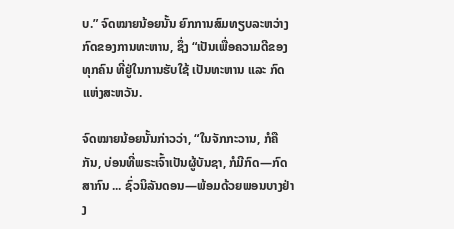ບ.” ຈົດໝາຍນ້ອຍນັ້ນ ຍົກການສົມທຽບລະຫວ່າງກົດຂອງການທະຫານ, ຊຶ່ງ “ເປັນເພື່ອຄວາມດີຂອງທຸກຄົນ ທີ່ຢູ່ໃນການຮັບໃຊ້ ເປັນທະຫານ ແລະ ກົດແຫ່ງສະຫວັນ.

ຈົດໝາຍນ້ອຍນັ້ນກ່າວວ່າ, “ໃນຈັກກະວານ, ກໍຄືກັນ, ບ່ອນທີ່ພຣະເຈົ້າເປັນຜູ້ບັນຊາ, ກໍມີກົດ—ກົດສາກົນ ... ຊົ່ວນິລັນດອນ—ພ້ອມດ້ວຍພອນບາງຢ່າງ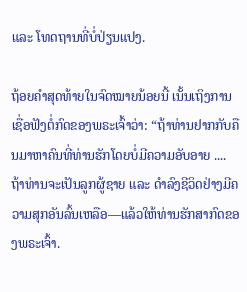ແລະ ໂທດຖານທີ່ບໍ່ປ່ຽນແປງ.

ຖ້ອຍຄຳສຸດທ້າຍໃນຈົດໝາຍນ້ອຍນີ້ ເນັ້ນເຖິງການເຊື່ອຟັງຕໍ່ກົດຂອງພຣະເຈົ້າວ່າ: “ຖ້າທ່ານຢາກກັບຄືນມາຫາຄົນທີ່ທ່ານຮັກໂດຍບໍ່ມີຄວາມອັບອາຍ .... ຖ້າທ່ານຈະເປັນລູກຜູ້ຊາຍ ແລະ ດຳລົງຊີວິດຢ່າງມີຄວາມສຸກອັນລົ້ນເຫລືອ—ແລ້ວໃຫ້ທ່ານຮັກສາກົດຂອງພຣະເຈົ້າ.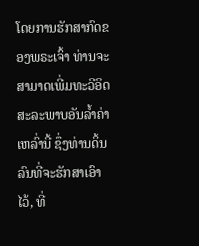ໂດຍການຮັກສາກົດຂອງພຣະເຈົ້າ ທ່ານຈະສາມາດເພີ່ມທະວີອິດສະລະພາບອັນລ້ຳຄ່າເຫລົ່ານີ້ ຊຶ່ງທ່ານດິ້ນລົນທີ່ຈະຮັກສາເອົາໄວ້, ທີ່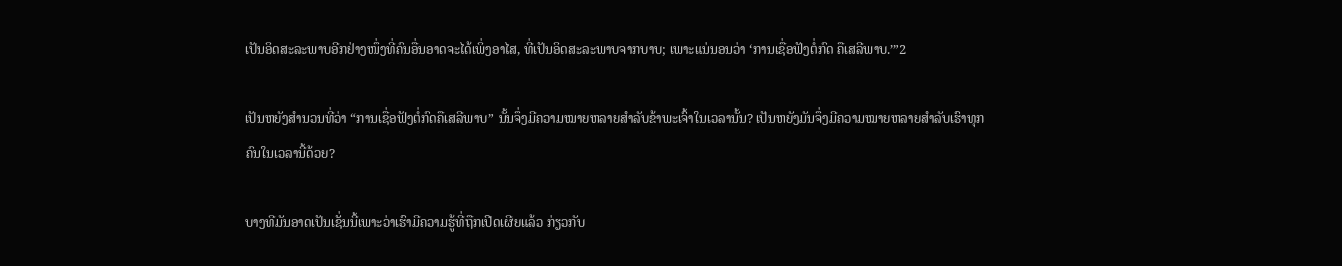ເປັນອິດສະລະພາບອີກຢ່າງໜຶ່ງທີ່ຄົນອື່ນອາດຈະໄດ້ເພິ່ງອາໄສ, ທີ່ເປັນອິດສະລະພາບຈາກບາບ; ເພາະແນ່ນອນວ່າ ‘ການເຊື່ອຟັງຕໍ່ກົດ ຄືເສລີພາບ.’”2

ເປັນຫຍັງສຳນວນທີ່ວ່າ “ການເຊື່ອຟັງຕໍ່ກົດຄືເສລີພາບ” ນັ້ນຈຶ່ງມີຄວາມໝາຍຫລາຍສຳລັບຂ້າພະເຈົ້າໃນເວລານັ້ນ? ເປັນຫຍັງມັນຈຶ່ງມີຄວາມໝາຍຫລາຍສຳລັບເຮົາທຸກຄົນໃນເວລານີ້ດ້ວຍ?

ບາງທີມັນອາດເປັນເຊັ່ນນີ້ເພາະວ່າເຮົາມີຄວາມຮູ້ທີ່ຖືກເປີດເຜີຍແລ້ວ ກ່ຽວກັບ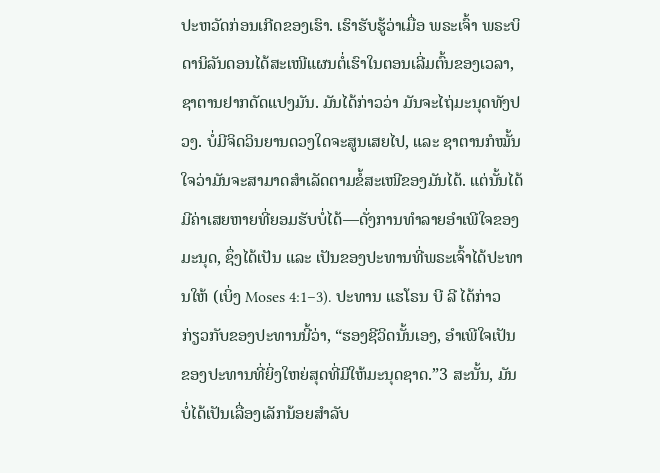ປະຫວັດກ່ອນເກີດຂອງເຮົາ. ເຮົາຮັບຮູ້ວ່າເມື່ອ ພຣະເຈົ້າ ພຣະບິດານິລັນດອນໄດ້ສະເໜີແຜນຕໍ່ເຮົາໃນຕອນເລີ່ມຕົ້ນຂອງເວລາ, ຊາຕານຢາກດັດແປງມັນ. ມັນໄດ້ກ່າວວ່າ ມັນຈະໄຖ່ມະນຸດທັງປວງ. ບໍ່ມີຈິດວິນຍານດວງໃດຈະສູນເສຍໄປ, ແລະ ຊາຕານກໍໝັ້ນໃຈວ່າມັນຈະສາມາດສຳເລັດຕາມຂໍ້ສະເໜີຂອງມັນໄດ້. ແຕ່ນັ້ນໄດ້ມີຄ່າເສຍຫາຍທີ່ຍອມຮັບບໍ່ໄດ້—ດັ່ງການທຳລາຍອຳເພີໃຈຂອງມະນຸດ, ຊຶ່ງໄດ້ເປັນ ແລະ ເປັນຂອງປະທານທີ່ພຣະເຈົ້າໄດ້ປະທານໃຫ້ (ເບິ່ງ Moses 4:1–3). ປະທານ ແຮໂຣນ ບີ ລີ ໄດ້ກ່າວກ່ຽວກັບຂອງປະທານນີ້ວ່າ, “ຮອງຊີວິດນັ້ນເອງ, ອຳເພີໃຈເປັນຂອງປະທານທີ່ຍິ່ງໃຫຍ່ສຸດທີ່ມີໃຫ້ມະນຸດຊາດ.”3 ສະນັ້ນ, ມັນບໍ່ໄດ້ເປັນເລື່ອງເລັກນ້ອຍສຳລັບ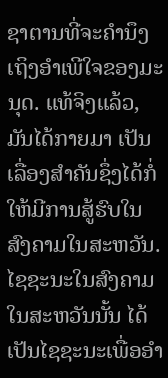ຊາຕານທີ່ຈະຄຳນຶງເຖິງອຳເພີໃຈຂອງມະນຸດ. ແທ້ຈິງແລ້ວ, ມັນໄດ້ກາຍມາ ເປັນເລື່ອງສຳຄັນຊຶ່ງໄດ້ກໍ່ໃຫ້ມີການສູ້ຮົບໃນສົງຄາມໃນສະຫວັນ. ໄຊຊະນະໃນສົງຄາມໃນສະຫວັນນັ້ນ ໄດ້ເປັນໄຊຊະນະເພື່ອອຳ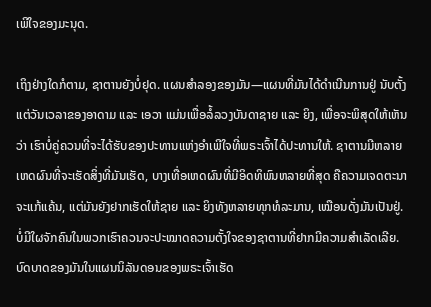ເພີໃຈຂອງມະນຸດ.

ເຖິງຢ່າງໃດກໍຕາມ, ຊາຕານຍັງບໍ່ຢຸດ. ແຜນສຳລອງຂອງມັນ—ແຜນທີ່ມັນໄດ້ດຳເນີນການຢູ່ ນັບຕັ້ງແຕ່ວັນເວລາຂອງອາດາມ ແລະ ເອວາ ແມ່ນເພື່ອລໍ້ລວງບັນດາຊາຍ ແລະ ຍິງ, ເພື່ອຈະພິສຸດໃຫ້ເຫັນວ່າ ເຮົາບໍ່ຄູ່ຄວນທີ່ຈະໄດ້ຮັບຂອງປະທານແຫ່ງອຳເພີໃຈທີ່ພຣະເຈົ້າໄດ້ປະທານໃຫ້. ຊາຕານມີຫລາຍເຫດຜົນທີ່ຈະເຮັດສິ່ງທີ່ມັນເຮັດ, ບາງເທື່ອເຫດຜົນທີ່ມີອິດທິພົນຫລາຍທີ່ສຸດ ຄືຄວາມເຈດຕະນາຈະແກ້ແຄ້ນ, ແຕ່ມັນຍັງຢາກເຮັດໃຫ້ຊາຍ ແລະ ຍິງທັງຫລາຍທຸກທໍລະມານ, ເໝືອນດັ່ງມັນເປັນຢູ່. ບໍ່ມີໃຜຈັກຄົນໃນພວກເຮົາຄວນຈະປະໝາດຄວາມຕັ້ງໃຈຂອງຊາຕານທີ່ຢາກມີຄວາມສຳເລັດເລີຍ. ບົດບາດຂອງມັນໃນແຜນນິລັນດອນຂອງພຣະເຈົ້າເຮັດ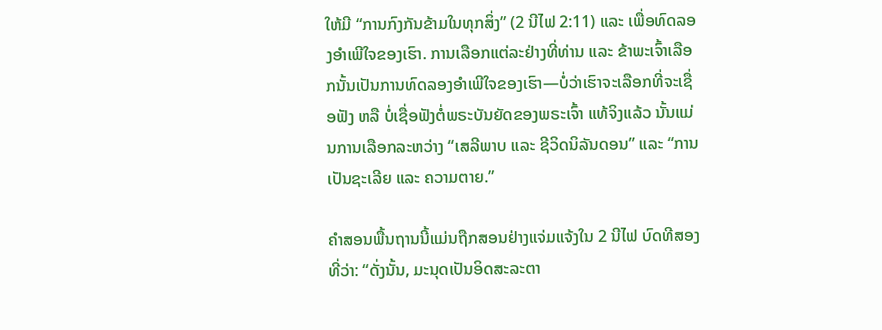ໃຫ້ມີ “ການກົງກັນຂ້າມໃນທຸກສິ່ງ” (2 ນີໄຟ 2:11) ແລະ ເພື່ອທົດລອງອຳເພີໃຈຂອງເຮົາ. ການເລືອກແຕ່ລະຢ່າງທີ່ທ່ານ ແລະ ຂ້າພະເຈົ້າເລືອກນັ້ນເປັນການທົດລອງອຳເພີໃຈຂອງເຮົາ—ບໍ່ວ່າເຮົາຈະເລືອກທີ່ຈະເຊື່ອຟັງ ຫລື ບໍ່ເຊື່ອຟັງຕໍ່ພຣະບັນຍັດຂອງພຣະເຈົ້າ ແທ້ຈິງແລ້ວ ນັ້ນແມ່ນການເລືອກລະຫວ່າງ “ເສລີພາບ ແລະ ຊີວິດນິລັນດອນ” ແລະ “ການເປັນຊະເລີຍ ແລະ ຄວາມຕາຍ.”

ຄຳສອນພື້ນຖານນີ້ແມ່ນຖືກສອນຢ່າງແຈ່ມແຈ້ງໃນ 2 ນີໄຟ ບົດທີສອງ ທີ່ວ່າ: “ດັ່ງນັ້ນ, ມະນຸດເປັນອິດສະລະຕາ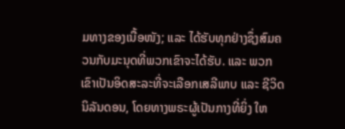ມທາງຂອງເນື້ອໜັງ; ແລະ ໄດ້ຮັບທຸກຢ່າງຊຶ່ງສົມຄວນກັບມະນຸດທີ່ພວກເຂົາຈະໄດ້ຮັບ. ແລະ ພວກເຂົາເປັນອິດສະລະທີ່ຈະເລືອກເສລີພາບ ແລະ ຊີວິດນິລັນດອນ, ໂດຍທາງພຣະຜູ້ເປັນກາງທີ່ຍິ່ງ ໃຫ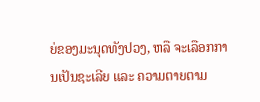ຍ່ຂອງມະນຸດທັງປວງ, ຫລື ຈະເລືອກການເປັນຊະເລີຍ ແລະ ຄວາມຕາຍຕາມ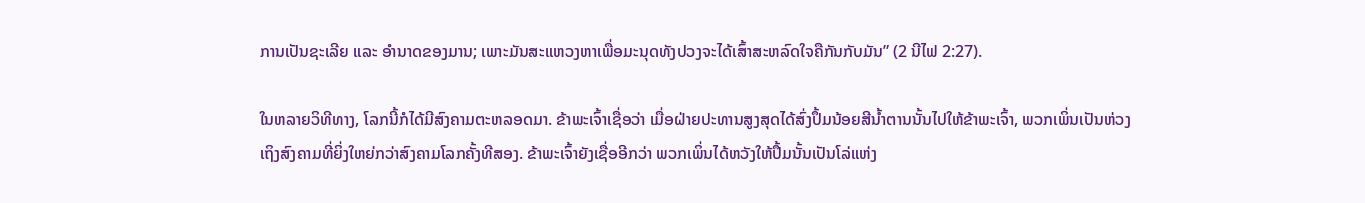ການເປັນຊະເລີຍ ແລະ ອຳນາດຂອງມານ; ເພາະມັນສະແຫວງຫາເພື່ອມະນຸດທັງປວງຈະໄດ້ເສົ້າສະຫລົດໃຈຄືກັນກັບມັນ” (2 ນີໄຟ 2:27).

ໃນຫລາຍວິທີທາງ, ໂລກນີ້ກໍໄດ້ມີສົງຄາມຕະຫລອດມາ. ຂ້າພະເຈົ້າເຊື່ອວ່າ ເມື່ອຝ່າຍປະທານສູງສຸດໄດ້ສົ່ງປຶ້ມນ້ອຍສີນ້ຳຕານນັ້ນໄປໃຫ້ຂ້າພະເຈົ້າ, ພວກເພິ່ນເປັນຫ່ວງເຖິງສົງຄາມທີ່ຍິ່ງໃຫຍ່ກວ່າສົງຄາມໂລກຄັ້ງທີສອງ. ຂ້າພະເຈົ້າຍັງເຊື່ອອີກວ່າ ພວກເພິ່ນໄດ້ຫວັງໃຫ້ປຶ້ມນັ້ນເປັນໂລ່ແຫ່ງ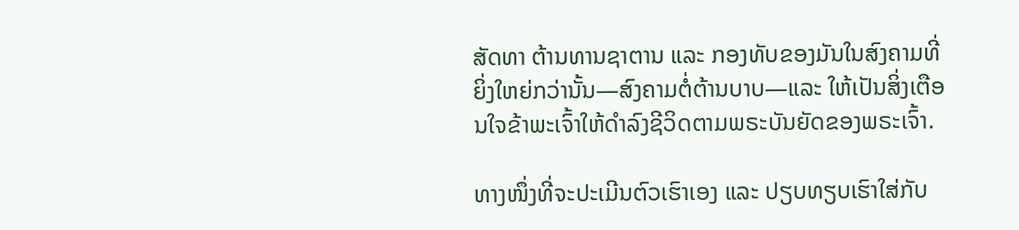ສັດທາ ຕ້ານທານຊາຕານ ແລະ ກອງທັບຂອງມັນໃນສົງຄາມທີ່ຍິ່ງໃຫຍ່ກວ່ານັ້ນ—ສົງຄາມຕໍ່ຕ້ານບາບ—ແລະ ໃຫ້ເປັນສິ່ງເຕືອນໃຈຂ້າພະເຈົ້າໃຫ້ດຳລົງຊີວິດຕາມພຣະບັນຍັດຂອງພຣະເຈົ້າ.

ທາງໜຶ່ງທີ່ຈະປະເມີນຕົວເຮົາເອງ ແລະ ປຽບທຽບເຮົາໃສ່ກັບ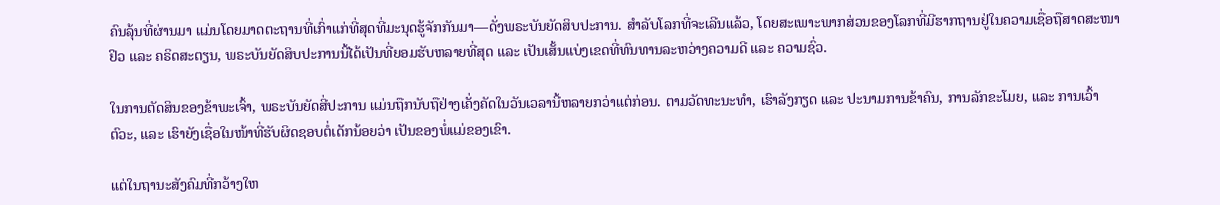ຄົນລຸ້ນທີ່ຜ່ານມາ ແມ່ນໂດຍມາດຕະຖານທີ່ເກົ່າແກ່ທີ່ສຸດທີ່ມະນຸດຮູ້ຈັກກັນມາ—ດັ່ງພຣະບັນຍັດສິບປະການ. ສຳລັບໂລກທີ່ຈະເລີນແລ້ວ, ໂດຍສະເພາະພາກສ່ວນຂອງໂລກທີ່ມີຮາກຖານຢູ່ໃນຄວາມເຊື່ອຖືສາດສະໜາຢິວ ແລະ ຄຣິດສະຕຽນ, ພຣະບັນຍັດສິບປະການນີ້ໄດ້ເປັນທີ່ຍອມຮັບຫລາຍທີ່ສຸດ ແລະ ເປັນເສັ້ນແບ່ງເຂດທີ່ທົນທານລະຫວ່າງຄວາມດີ ແລະ ຄວາມຊົ່ວ.

ໃນການຕັດສິນຂອງຂ້າພະເຈົ້າ, ພຣະບັນຍັດສີ່ປະການ ແມ່ນຖືກນັບຖືຢ່າງເຄັ່ງຄັດໃນວັນເວລານີ້ຫລາຍກວ່າແຕ່ກ່ອນ. ຕາມວັດທະນະທຳ, ເຮົາລັງກຽດ ແລະ ປະນາມການຂ້າຄົນ, ການລັກຂະໂມຍ, ແລະ ການເວົ້າຕົວະ, ແລະ ເຮົາຍັງເຊື່ອໃນໜ້າທີ່ຮັບຜິດຊອບຕໍ່ເດັກນ້ອຍວ່າ ເປັນຂອງພໍ່ແມ່ຂອງເຂົາ.

ແຕ່ໃນຖານະສັງຄົມທີ່ກວ້າງໃຫ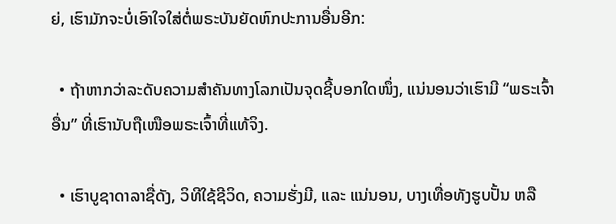ຍ່, ເຮົາມັກຈະບໍ່ເອົາໃຈໃສ່ຕໍ່ພຣະບັນຍັດຫົກປະການອື່ນອີກ:

  • ຖ້າຫາກວ່າລະດັບຄວາມສຳຄັນທາງໂລກເປັນຈຸດຊີ້ບອກໃດໜຶ່ງ, ແນ່ນອນວ່າເຮົາມີ “ພຣະເຈົ້າອື່ນ” ທີ່ເຮົານັບຖືເໜືອພຣະເຈົ້າທີ່ແທ້ຈິງ.

  • ເຮົາບູຊາດາລາຊື່ດັງ, ວິທີໃຊ້ຊີວິດ, ຄວາມຮັ່ງມີ, ແລະ ແນ່ນອນ, ບາງເທື່ອທັງຮູບປັ້ນ ຫລື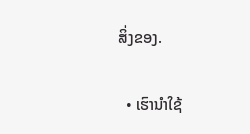ສິ່ງຂອງ.

  • ເຮົານຳໃຊ້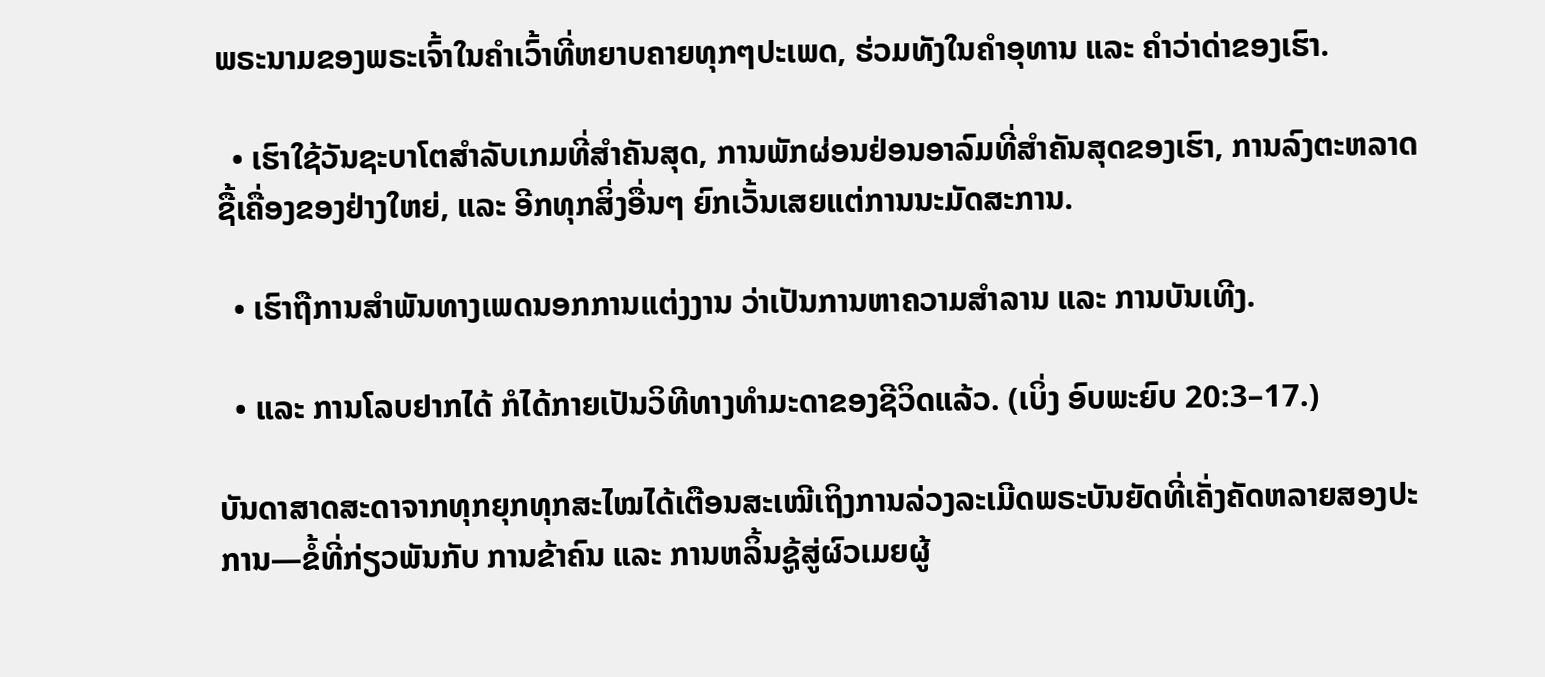ພຣະນາມຂອງພຣະເຈົ້າໃນຄຳເວົ້າທີ່ຫຍາບຄາຍທຸກໆປະເພດ, ຮ່ວມທັງໃນຄຳອຸທານ ແລະ ຄຳວ່າດ່າຂອງເຮົາ.

  • ເຮົາໃຊ້ວັນຊະບາໂຕສຳລັບເກມທີ່ສຳຄັນສຸດ, ການພັກຜ່ອນຢ່ອນອາລົມທີ່ສຳຄັນສຸດຂອງເຮົາ, ການລົງຕະຫລາດຊື້ເຄື່ອງຂອງຢ່າງໃຫຍ່, ແລະ ອີກທຸກສິ່ງອື່ນໆ ຍົກເວັ້ນເສຍແຕ່ການນະມັດສະການ.

  • ເຮົາຖືການສຳພັນທາງເພດນອກການແຕ່ງງານ ວ່າເປັນການຫາຄວາມສຳລານ ແລະ ການບັນເທີງ.

  • ແລະ ການໂລບຢາກໄດ້ ກໍໄດ້ກາຍເປັນວິທີທາງທຳມະດາຂອງຊີວິດແລ້ວ. (ເບິ່ງ ອົບພະຍົບ 20:3–17.)

ບັນດາສາດສະດາຈາກທຸກຍຸກທຸກສະໄໝໄດ້ເຕືອນສະເໝີເຖິງການລ່ວງລະເມີດພຣະບັນຍັດທີ່ເຄັ່ງຄັດຫລາຍສອງປະການ—ຂໍ້ທີ່ກ່ຽວພັນກັບ ການຂ້າຄົນ ແລະ ການຫລິ້ນຊູ້ສູ່ຜົວເມຍຜູ້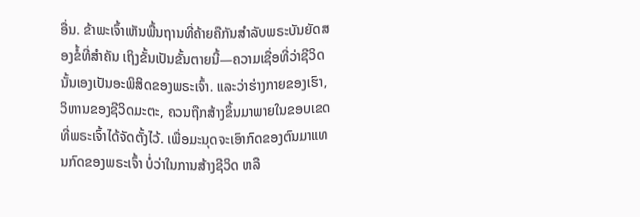ອື່ນ. ຂ້າພະເຈົ້າເຫັນພື້ນຖານທີ່ຄ້າຍຄືກັນສຳລັບພຣະບັນຍັດສອງຂໍ້ທີ່ສຳຄັນ ເຖິງຂັ້ນເປັນຂັ້ນຕາຍນີ້—ຄວາມເຊື່ອທີ່ວ່າຊີວິດນັ້ນເອງເປັນອະພິສິດຂອງພຣະເຈົ້າ. ແລະວ່າຮ່າງກາຍຂອງເຮົາ, ວິຫານຂອງຊີວິດມະຕະ, ຄວນຖືກສ້າງຂຶ້ນມາພາຍໃນຂອບເຂດທີ່ພຣະເຈົ້າໄດ້ຈັດຕັ້ງໄວ້. ເພື່ອມະນຸດຈະເອົາກົດຂອງຕົນມາແທນກົດຂອງພຣະເຈົ້າ ບໍ່ວ່າໃນການສ້າງຊີວິດ ຫລື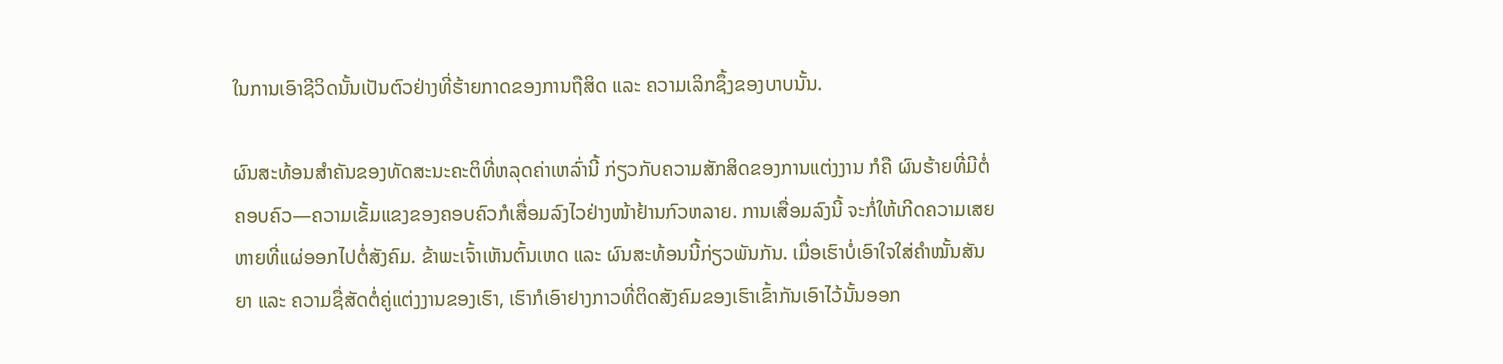ໃນການເອົາຊີວິດນັ້ນເປັນຕົວຢ່າງທີ່ຮ້າຍກາດຂອງການຖືສິດ ແລະ ຄວາມເລິກຊຶ້ງຂອງບາບນັ້ນ.

ຜົນສະທ້ອນສຳຄັນຂອງທັດສະນະຄະຕິທີ່ຫລຸດຄ່າເຫລົ່ານີ້ ກ່ຽວກັບຄວາມສັກສິດຂອງການແຕ່ງງານ ກໍຄື ຜົນຮ້າຍທີ່ມີຕໍ່ຄອບຄົວ—ຄວາມເຂັ້ມແຂງຂອງຄອບຄົວກໍເສື່ອມລົງໄວຢ່າງໜ້າຢ້ານກົວຫລາຍ. ການເສື່ອມລົງນີ້ ຈະກໍ່ໃຫ້ເກີດຄວາມເສຍຫາຍທີ່ແຜ່ອອກໄປຕໍ່ສັງຄົມ. ຂ້າພະເຈົ້າເຫັນຕົ້ນເຫດ ແລະ ຜົນສະທ້ອນນີ້ກ່ຽວພັນກັນ. ເມື່ອເຮົາບໍ່ເອົາໃຈໃສ່ຄຳໝັ້ນສັນຍາ ແລະ ຄວາມຊື່ສັດຕໍ່ຄູ່ແຕ່ງງານຂອງເຮົາ, ເຮົາກໍເອົາຢາງກາວທີ່ຕິດສັງຄົມຂອງເຮົາເຂົ້າກັນເອົາໄວ້ນັ້ນອອກ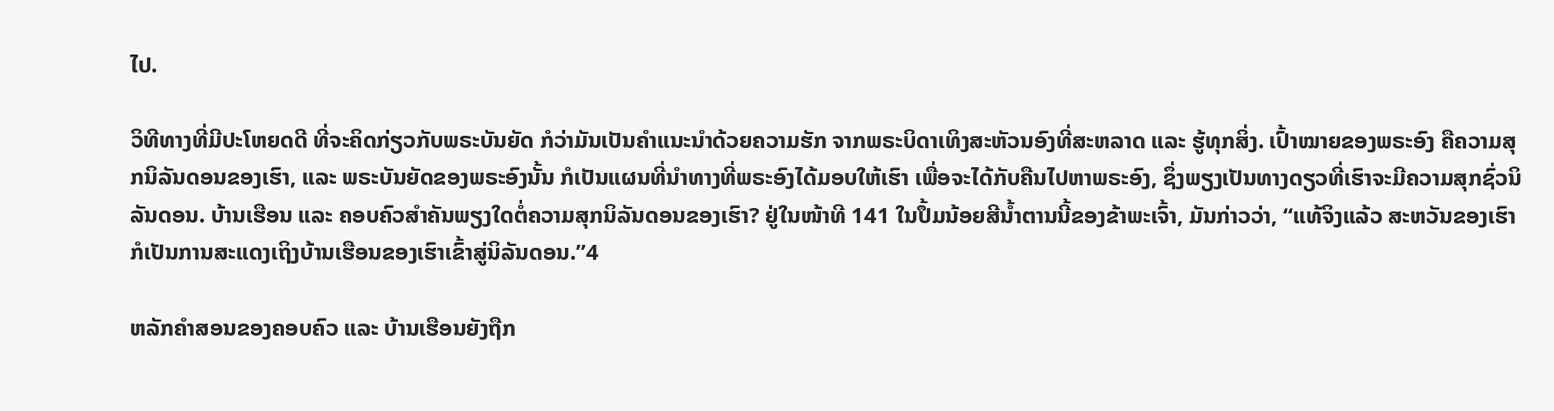ໄປ.

ວິທີທາງທີ່ມີປະໂຫຍດດີ ທີ່ຈະຄິດກ່ຽວກັບພຣະບັນຍັດ ກໍວ່າມັນເປັນຄຳແນະນຳດ້ວຍຄວາມຮັກ ຈາກພຣະບິດາເທິງສະຫັວນອົງທີ່ສະຫລາດ ແລະ ຮູ້ທຸກສິ່ງ. ເປົ້າໝາຍຂອງພຣະອົງ ຄືຄວາມສຸກນິລັນດອນຂອງເຮົາ, ແລະ ພຣະບັນຍັດຂອງພຣະອົງນັ້ນ ກໍເປັນແຜນທີ່ນຳທາງທີ່ພຣະອົງໄດ້ມອບໃຫ້ເຮົາ ເພື່ອຈະໄດ້ກັບຄືນໄປຫາພຣະອົງ, ຊຶ່ງພຽງເປັນທາງດຽວທີ່ເຮົາຈະມີຄວາມສຸກຊົ່ວນິລັນດອນ. ບ້ານເຮືອນ ແລະ ຄອບຄົວສຳຄັນພຽງໃດຕໍ່ຄວາມສຸກນິລັນດອນຂອງເຮົາ? ຢູ່ໃນໜ້າທີ 141 ໃນປຶ້ມນ້ອຍສີນ້ຳຕານນີ້ຂອງຂ້າພະເຈົ້າ, ມັນກ່າວວ່າ, “ແທ້ຈິງແລ້ວ ສະຫວັນຂອງເຮົາ ກໍເປັນການສະແດງເຖິງບ້ານເຮືອນຂອງເຮົາເຂົ້າສູ່ນິລັນດອນ.”4

ຫລັກຄຳສອນຂອງຄອບຄົວ ແລະ ບ້ານເຮືອນຍັງຖືກ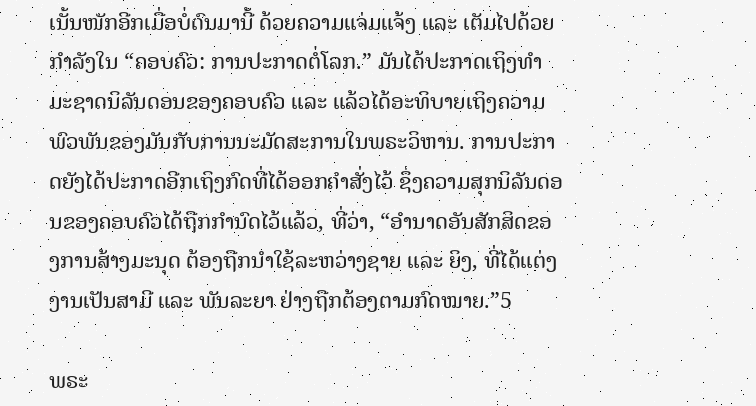ເນັ້ນໜັກອີກເມື່ອບໍ່ດົນມານີ້ ດ້ວຍຄວາມແຈ່ມແຈ້ງ ແລະ ເຕັມໄປດ້ວຍກຳລັງໃນ “ຄອບຄົວ: ການປະກາດຕໍ່ໂລກ.” ມັນໄດ້ປະກາດເຖິງທຳມະຊາດນິລັນດອນຂອງຄອບຄົວ ແລະ ແລ້ວໄດ້ອະທິບາຍເຖິງຄວາມພົວພັນຂອງມັນກັບການນະມັດສະການໃນພຣະວິຫານ. ການປະກາດຍັງໄດ້ປະກາດອີກເຖິງກົດທີ່ໄດ້ອອກຄຳສັ່ງໄວ້ ຊຶ່ງຄວາມສຸກນິລັນດອນຂອງຄອບຄົວໄດ້ຖືກກຳນົດໄວ້ແລ້ວ, ທີ່ວ່າ, “ອຳນາດອັນສັກສິດຂອງການສ້າງມະນຸດ ຕ້ອງຖືກນຳໃຊ້ລະຫວ່າງຊາຍ ແລະ ຍິງ, ທີ່ໄດ້ແຕ່ງງານເປັນສາມີ ແລະ ພັນລະຍາ ຢ່າງຖືກຕ້ອງຕາມກົດໝາຍ.”5

ພຣະ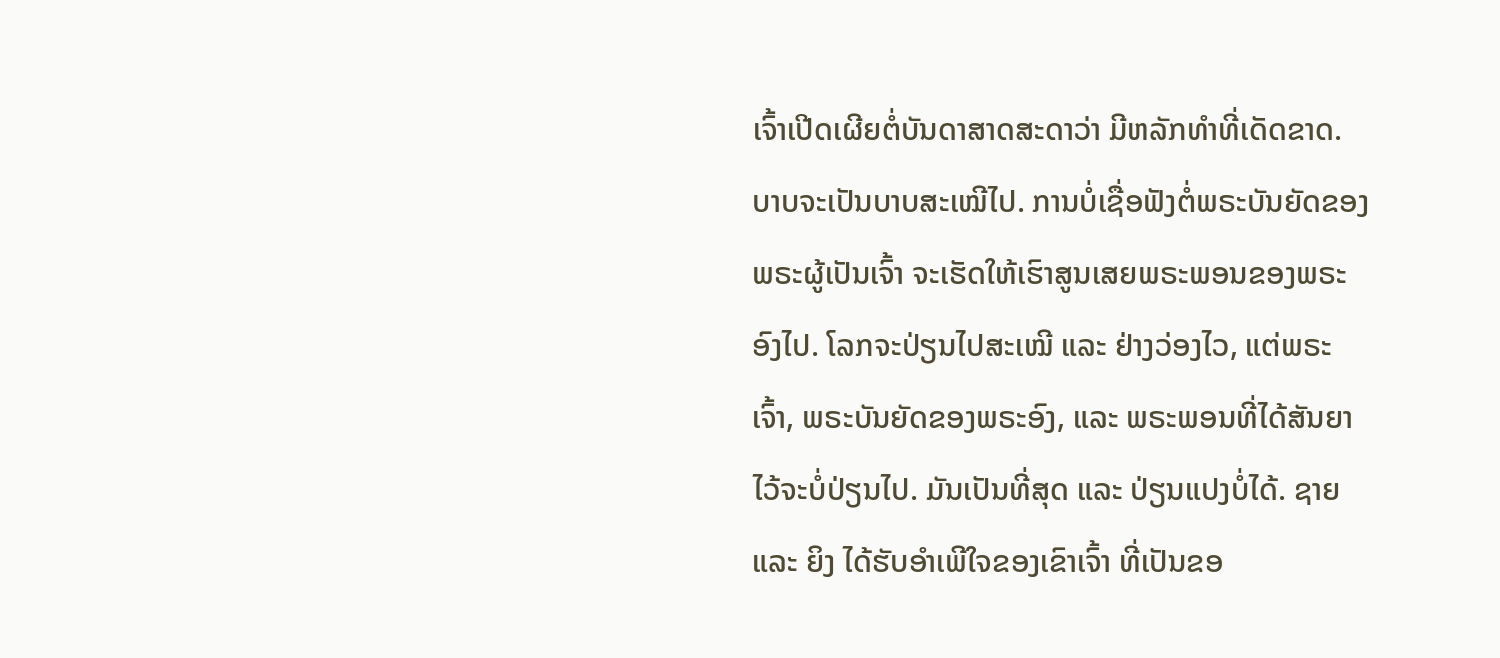ເຈົ້າເປີດເຜີຍຕໍ່ບັນດາສາດສະດາວ່າ ມີຫລັກທຳທີ່ເດັດຂາດ. ບາບຈະເປັນບາບສະເໝີໄປ. ການບໍ່ເຊື່ອຟັງຕໍ່ພຣະບັນຍັດຂອງພຣະຜູ້ເປັນເຈົ້າ ຈະເຮັດໃຫ້ເຮົາສູນເສຍພຣະພອນຂອງພຣະອົງໄປ. ໂລກຈະປ່ຽນໄປສະເໝີ ແລະ ຢ່າງວ່ອງໄວ, ແຕ່ພຣະເຈົ້າ, ພຣະບັນຍັດຂອງພຣະອົງ, ແລະ ພຣະພອນທີ່ໄດ້ສັນຍາໄວ້ຈະບໍ່ປ່ຽນໄປ. ມັນເປັນທີ່ສຸດ ແລະ ປ່ຽນແປງບໍ່ໄດ້. ຊາຍ ແລະ ຍິງ ໄດ້ຮັບອຳເພີໃຈຂອງເຂົາເຈົ້າ ທີ່ເປັນຂອ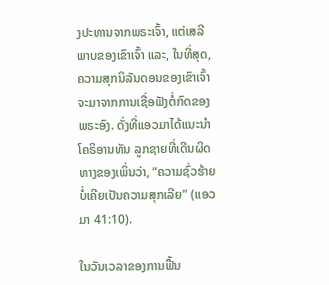ງປະທານຈາກພຣະເຈົ້າ, ແຕ່ເສລີພາບຂອງເຂົາເຈົ້າ ແລະ, ໃນທີ່ສຸດ, ຄວາມສຸກນິລັນດອນຂອງເຂົາເຈົ້າ ຈະມາຈາກການເຊື່ອຟັງຕໍ່ກົດຂອງພຣະອົງ. ດັ່ງທີ່ແອວມາໄດ້ແນະນຳໂຄຣິອານທັນ ລູກຊາຍທີ່ເດີນຜິດທາງຂອງເພິ່ນວ່າ, “ຄວາມຊົ່ວຮ້າຍບໍ່ເຄີຍເປັນຄວາມສຸກເລີຍ” (ແອວມາ 41:10).

ໃນວັນເວລາຂອງການຟື້ນ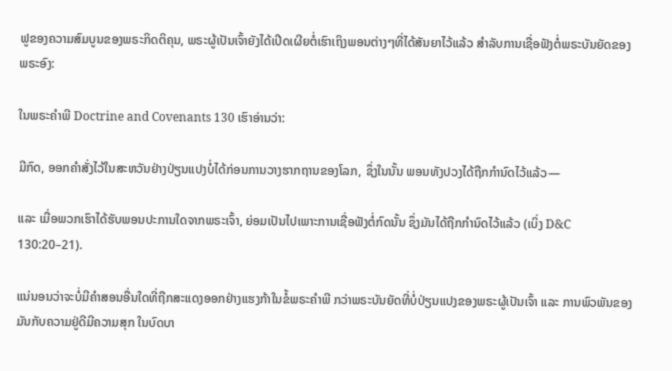ຟູຂອງຄວາມສົມບູນຂອງພຣະກິດຕິຄຸນ, ພຣະຜູ້ເປັນເຈົ້າຍັງໄດ້ເປີດເຜີຍຕໍ່ເຮົາເຖິງພອນຕ່າງໆທີ່ໄດ້ສັນຍາໄວ້ແລ້ວ ສຳລັບການເຊື່ອຟັງຕໍ່ພຣະບັນຍັດຂອງພຣະອົງ:

ໃນພຣະຄຳພີ Doctrine and Covenants 130 ເຮົາອ່ານວ່າ:

ມີກົດ, ອອກຄຳສັ່ງໄວ້ໃນສະຫວັນຢ່າງປ່ຽນແປງບໍ່ໄດ້ກ່ອນການວາງຮາກຖານຂອງໂລກ, ຊຶ່ງໃນນັ້ນ ພອນທັງປວງໄດ້ຖືກກຳນົດໄວ້ແລ້ວ—

ແລະ ເມື່ອພວກເຮົາໄດ້ຮັບພອນປະການໃດຈາກພຣະເຈົ້າ, ຍ່ອມເປັນໄປເພາະການເຊື່ອຟັງຕໍ່ກົດນັ້ນ ຊຶ່ງມັນໄດ້ຖືກກຳນົດໄວ້ແລ້ວ (ເບິ່ງ D&C 130:20–21).

ແນ່ນອນວ່າຈະບໍ່ມີຄຳສອນອື່ນໃດທີ່ຖືກສະແດງອອກຢ່າງແຮງກ້າໃນຂໍ້ພຣະຄຳພີ ກວ່າພຣະບັນຍັດທີ່ບໍ່ປ່ຽນແປງຂອງພຣະຜູ້ເປັນເຈົ້າ ແລະ ການພົວພັນຂອງມັນກັບຄວາມຢູ່ດີມີຄວາມສຸກ ໃນບົດບາ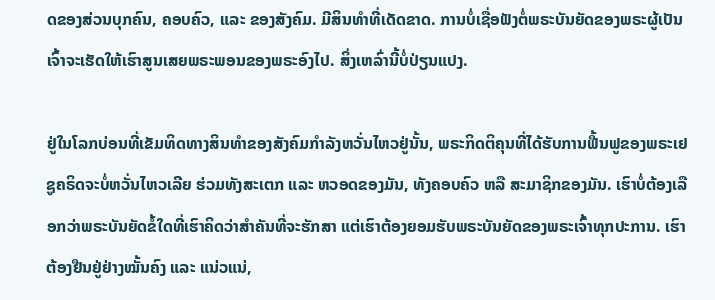ດຂອງສ່ວນບຸກຄົນ, ຄອບຄົວ, ແລະ ຂອງສັງຄົມ. ມີສິນທຳທີ່ເດັດຂາດ. ການບໍ່ເຊື່ອຟັງຕໍ່ພຣະບັນຍັດຂອງພຣະຜູ້ເປັນເຈົ້າຈະເຮັດໃຫ້ເຮົາສູນເສຍພຣະພອນຂອງພຣະອົງໄປ. ສິ່ງເຫລົ່ານີ້ບໍ່ປ່ຽນແປງ.

ຢູ່ໃນໂລກບ່ອນທີ່ເຂັມທິດທາງສິນທຳຂອງສັງຄົມກຳລັງຫວັ່ນໄຫວຢູ່ນັ້ນ, ພຣະກິດຕິຄຸນທີ່ໄດ້ຮັບການຟື້ນຟູຂອງພຣະເຢຊູຄຣິດຈະບໍ່ຫວັ່ນໄຫວເລີຍ ຮ່ວມທັງສະເຕກ ແລະ ຫວອດຂອງມັນ, ທັງຄອບຄົວ ຫລື ສະມາຊິກຂອງມັນ. ເຮົາບໍ່ຕ້ອງເລືອກວ່າພຣະບັນຍັດຂໍ້ໃດທີ່ເຮົາຄິດວ່າສຳຄັນທີ່ຈະຮັກສາ ແຕ່ເຮົາຕ້ອງຍອມຮັບພຣະບັນຍັດຂອງພຣະເຈົ້າທຸກປະການ. ເຮົາຕ້ອງຢືນຢູ່ຢ່າງໝັ້ນຄົງ ແລະ ແນ່ວແນ່,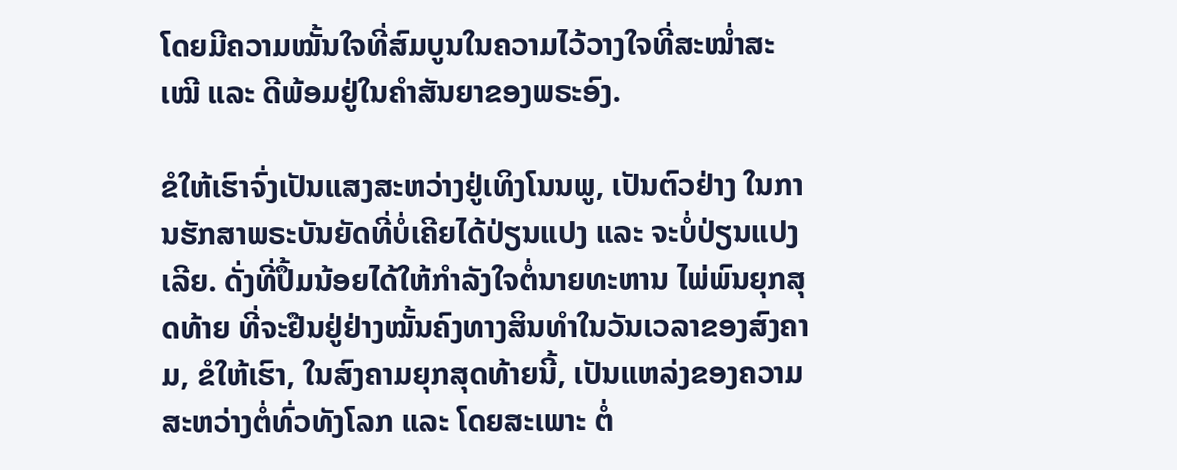ໂດຍມີຄວາມໝັ້ນໃຈທີ່ສົມບູນໃນຄວາມໄວ້ວາງໃຈທີ່ສະໝ່ຳສະເໝີ ແລະ ດີພ້ອມຢູ່ໃນຄຳສັນຍາຂອງພຣະອົງ.

ຂໍໃຫ້ເຮົາຈົ່ງເປັນແສງສະຫວ່າງຢູ່ເທິງໂນນພູ, ເປັນຕົວຢ່າງ ໃນການຮັກສາພຣະບັນຍັດທີ່ບໍ່ເຄີຍໄດ້ປ່ຽນແປງ ແລະ ຈະບໍ່ປ່ຽນແປງເລີຍ. ດັ່ງທີ່ປຶ້ມນ້ອຍໄດ້ໃຫ້ກຳລັງໃຈຕໍ່ນາຍທະຫານ ໄພ່ພົນຍຸກສຸດທ້າຍ ທີ່ຈະຢືນຢູ່ຢ່າງໝັ້ນຄົງທາງສິນທຳໃນວັນເວລາຂອງສົງຄາມ, ຂໍໃຫ້ເຮົາ, ໃນສົງຄາມຍຸກສຸດທ້າຍນີ້, ເປັນແຫລ່ງຂອງຄວາມສະຫວ່າງຕໍ່ທົ່ວທັງໂລກ ແລະ ໂດຍສະເພາະ ຕໍ່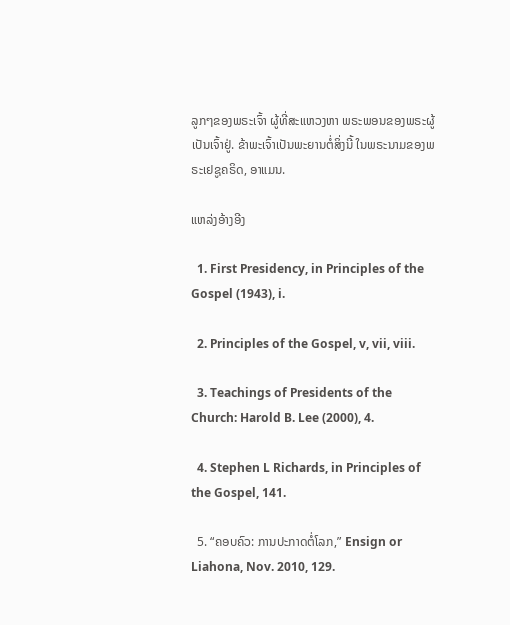ລູກໆຂອງພຣະເຈົ້າ ຜູ້ທີ່ສະແຫວງຫາ ພຣະພອນຂອງພຣະຜູ້ເປັນເຈົ້າຢູ່. ຂ້າພະເຈົ້າເປັນພະຍານຕໍ່ສິ່ງນີ້ ໃນພຣະນາມຂອງພຣະເຢຊູຄຣິດ, ອາແມນ.

ແຫລ່ງອ້າງອີງ

  1. First Presidency, in Principles of the Gospel (1943), i.

  2. Principles of the Gospel, v, vii, viii.

  3. Teachings of Presidents of the Church: Harold B. Lee (2000), 4.

  4. Stephen L Richards, in Principles of the Gospel, 141.

  5. “ຄອບຄົວ: ການປະກາດຕໍ່ໂລກ,” Ensign or Liahona, Nov. 2010, 129.